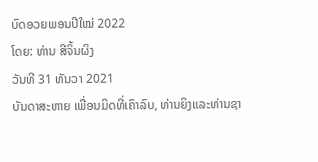ບົດອວຍພອນປີໃໝ່ 2022
ໂດຍ: ທ່ານ ສີຈິ້ນຜິງ
ວັນທີ 31 ທັນວາ 2021
ບັນດາສະຫາຍ ເພື່ອນມິດທີ່ເຄົາລົບ, ທ່ານຍິງແລະທ່ານຊາ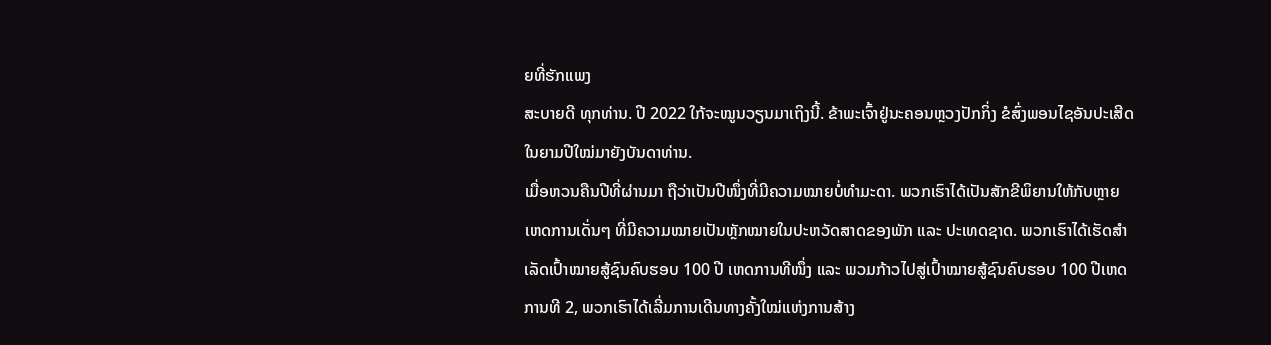ຍທີ່ຮັກແພງ
ສະບາຍດີ ທຸກທ່ານ. ປີ 2022 ໃກ້ຈະໝູນວຽນມາເຖິງນີ້. ຂ້າພະເຈົ້າຢູ່ນະຄອນຫຼວງປັກກິ່ງ ຂໍສົ່ງພອນໄຊອັນປະເສີດໃນຍາມປີໃໝ່ມາຍັງບັນດາທ່ານ.
ເມື່ອຫວນຄືນປີທີ່ຜ່ານມາ ຖືວ່າເປັນປີໜຶ່ງທີ່ມີຄວາມໝາຍບໍ່ທຳມະດາ. ພວກເຮົາໄດ້ເປັນສັກຂີພິຍານໃຫ້ກັບຫຼາຍເຫດການເດັ່ນໆ ທີ່ມີຄວາມໝາຍເປັນຫຼັກໝາຍໃນປະຫວັດສາດຂອງພັກ ແລະ ປະເທດຊາດ. ພວກເຮົາໄດ້ເຮັດສຳເລັດເປົ້າໝາຍສູ້ຊົນຄົບຮອບ 100 ປີ ເຫດການທີໜຶ່ງ ແລະ ພວມກ້າວໄປສູ່ເປົ້າໝາຍສູ້ຊົນຄົບຮອບ 100 ປີເຫດການທີ 2, ພວກເຮົາໄດ້ເລີ່ມການເດີນທາງຄັ້ງໃໝ່ແຫ່ງການສ້າງ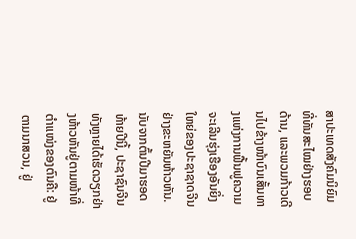ສາປະເທດສັງຄົມນິຍົມທີ່ທັນສະໄໝຢ່າງຮອບດ້ານ, ແລະພວມກ້າວເດີນໄປຂ້າງໜ້າບົນເສັ້ນທາງແຫ່ງການຟື້ນຟູຄວາມຈະເລີນຮຸ່ງເຮືອງອັນຍິ່ງໃຫຍ່ຂອງປະຊາຊາດຈີນຢ່າງຂະຫຍັນຫ້າວຫັນ.
ນັບຈາກຕົ້ນປີມາຮອດທ້າຍປີນີ້, ປະຊາຊົນຈີນທັງຫຼາຍໄດ້ເຮັດວຽກຢ່າງຫ້າວຫັນຢູ່ຕາມໜ້າທີ່ຕຳແໜ່ງຂອງຕົນຄື: ຢູ່ຕາມນາສວນ, ຢູ່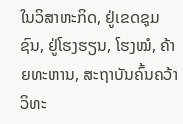ໃນວິສາຫະກິດ, ຢູ່ເຂດຊຸມຊົນ, ຢູ່ໂຮງຮຽນ, ໂຮງໝໍ, ຄ້າຍທະຫານ, ສະຖາບັນຄົ້ນຄວ້າວິທະ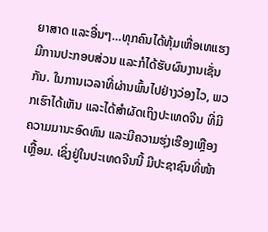ຍາສາດ ແລະອື່ນໆ…ທຸກຄົນໄດ້ທຸ້ມເຫື່ອເທແຮງ ມີການປະກອບສ່ວນ ແລະກໍໄດ້ຮັບຜົນງານເຊັ່ນກັນ. ໃນການເວລາທີ່ຜ່ານພົ້ນໄປຢ່າງວ່ອງໄວ, ພວກເຮົາໄດ້ເຫັນ ແລະໄດ້ສຳຜັດເຖິງປະເທດຈີນ ທີ່ມີຄວາມມານະອົດທົນ ແລະມີຄວາມຮຸ່ງເຮືອງເຫຼືອງເຫຼື້ອມ. ເຊິ່ງຢູ່ໃນປະເທດຈີນນີ້ ມີປະຊາຊົນທີ່ໜ້າ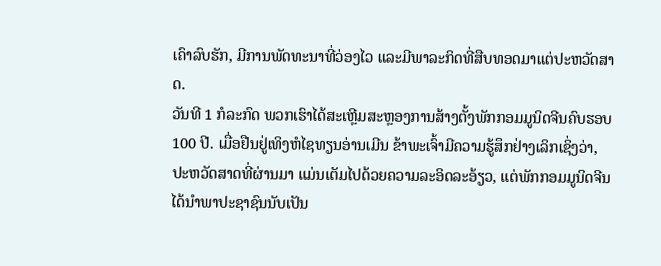ເຄົາລົບຮັກ, ມີການພັດທະນາທີ່ວ່ອງໄວ ແລະມີພາລະກິດທີ່ສືບທອດມາແຕ່ປະຫວັດສາດ.
ວັນທີ 1 ກໍລະກົດ ພວກເຮົາໄດ້ສະເຫຼີມສະຫຼອງການສ້າງຕັ້ງພັກກອມມູນິດຈີນຄົບຮອບ 100 ປີ. ເມື່ອຢືນຢູ່ເທິງຫໍໄຊທຽນອ່ານເມີນ ຂ້າພະເຈົ້າມີຄວາມຮູ້ສຶກຢ່າງເລິກເຊິ່ງວ່າ, ປະຫວັດສາດທີ່ຜ່ານມາ ແມ່ນເຕັມໄປດ້ວຍຄວາມລະອິດລະອ້ຽວ, ແຕ່ພັກກອມມູນິດຈີນໄດ້ນຳພາປະຊາຊົນນັບເປັນ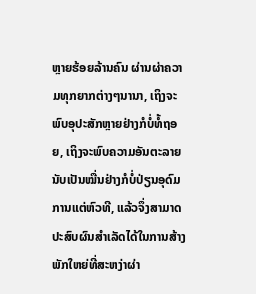ຫຼາຍຮ້ອຍລ້ານຄົນ ຜ່ານຜ່າຄວາມທຸກຍາກຕ່າງໆນານາ, ເຖິງຈະພົບອຸປະສັກຫຼາຍຢ່າງກໍບໍ່ທໍ້ຖອຍ, ເຖິງຈະພົບຄວາມອັນຕະລາຍນັບເປັນໝື່ນຢ່າງກໍບໍ່ປ່ຽນອຸດົມການແຕ່ຫົວທີ, ແລ້ວຈຶ່ງສາມາດປະສົບຜົນສຳເລັດໄດ້ໃນການສ້າງພັກໃຫຍ່ທີ່ສະຫງ່າຜ່າ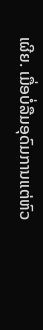ເຜີຍ. ເມື່ອບໍ່ລືມອຸດົມການແຕ່ຫົວ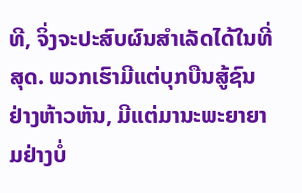ທີ, ຈິ່ງຈະປະສົບຜົນສຳເລັດໄດ້ໃນທີ່ສຸດ. ພວກເຮົາມີແຕ່ບຸກບືນສູ້ຊົນຢ່າງຫ້າວຫັນ, ມີແຕ່ມານະພະຍາຍາມຢ່າງບໍ່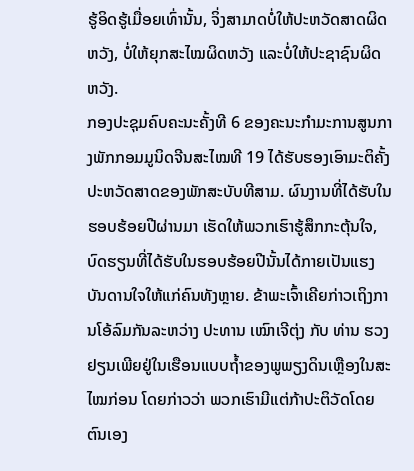ຮູ້ອິດຮູ້ເມື່ອຍເທົ່ານັ້ນ, ຈິ່ງສາມາດບໍ່ໃຫ້ປະຫວັດສາດຜິດຫວັງ, ບໍ່ໃຫ້ຍຸກສະໄໝຜິດຫວັງ ແລະບໍ່ໃຫ້ປະຊາຊົນຜິດຫວັງ.
ກອງປະຊຸມຄົບຄະນະຄັ້ງທີ 6 ຂອງຄະນະກຳມະການສູນກາງພັກກອມມູນິດຈີນສະໄໝທີ 19 ໄດ້ຮັບຮອງເອົາມະຕິຄັ້ງປະຫວັດສາດຂອງພັກສະບັບທີສາມ. ຜົນງານທີ່ໄດ້ຮັບໃນຮອບຮ້ອຍປີຜ່ານມາ ເຮັດໃຫ້ພວກເຮົາຮູ້ສຶກກະຕຸ້ນໃຈ, ບົດຮຽນທີ່ໄດ້ຮັບໃນຮອບຮ້ອຍປີນັ້ນໄດ້ກາຍເປັນແຮງບັນດານໃຈໃຫ້ແກ່ຄົນທັງຫຼາຍ. ຂ້າພະເຈົ້າເຄີຍກ່າວເຖິງການໂອ້ລົມກັນລະຫວ່າງ ປະທານ ເໝົາເຈີຕຸ່ງ ກັບ ທ່ານ ຮວງຢຽນເພີຍຢູ່ໃນເຮືອນແບບຖ້ຳຂອງພູພຽງດິນເຫຼືອງໃນສະໄໝກ່ອນ ໂດຍກ່າວວ່າ ພວກເຮົາມີແຕ່ກ້າປະຕິວັດໂດຍຕົນເອງ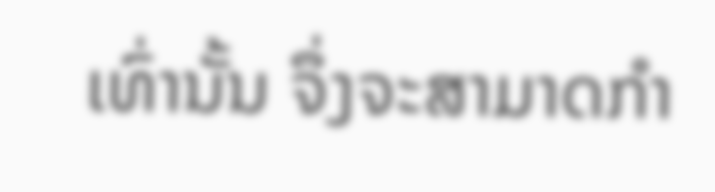ເທົ່ານັ້ນ ຈຶ່ງຈະສາມາດກຳ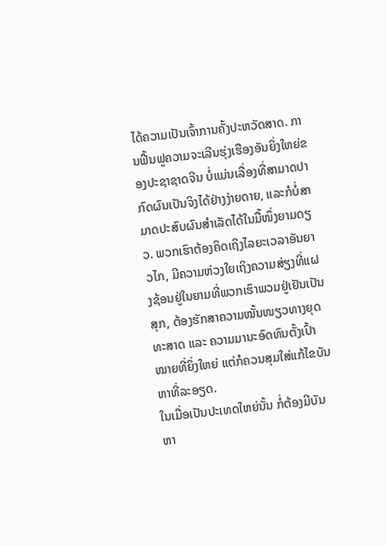ໄດ້ຄວາມເປັນເຈົ້າການຄັ້ງປະຫວັດສາດ. ການຟື້ນຟູຄວາມຈະເລີນຮຸ່ງເຮືອງອັນຍິ່ງໃຫຍ່ຂອງປະຊາຊາດຈີນ ບໍ່ແມ່ນເລື່ອງທີ່ສາມາດປາກົດຜົນເປັນຈິງໄດ້ຢ່າງງ່າຍດາຍ, ແລະກໍບໍ່ສາມາດປະສົບຜົນສຳເລັດໄດ້ໃນມື້ໜຶ່ງຍາມດຽວ. ພວກເຮົາຕ້ອງຄິດເຖິງໄລຍະເວລາອັນຍາວໄກ, ມີຄວາມຫ່ວງໃຍເຖິງຄວາມສ່ຽງທີ່ແຝງຊ້ອນຢູ່ໃນຍາມທີ່ພວກເຮົາພວມຢູ່ເຢັນເປັນສຸກ, ຕ້ອງຮັກສາຄວາມໝັ້ນໜຽວທາງຍຸດທະສາດ ແລະ ຄວາມມານະອົດທົນຕັ້ງເປົ້າໝາຍທີ່ຍິ່ງໃຫຍ່ ແຕ່ກໍຄວນສຸມໃສ່ແກ້ໄຂບັນຫາທີ່ລະອຽດ.
ໃນເມື່ອເປັນປະເທດໃຫຍ່ນັ້ນ ກໍ່ຕ້ອງມີບັນຫາ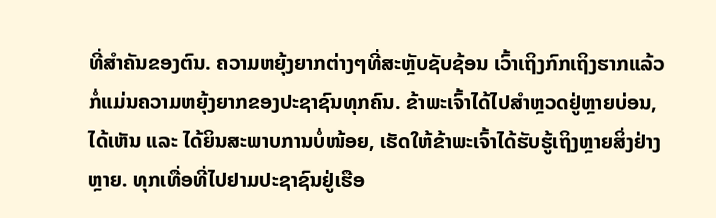ທີ່ສຳຄັນຂອງຕົນ. ຄວາມຫຍຸ້ງຍາກຕ່າງໆທີ່ສະຫຼັບຊັບຊ້ອນ ເວົ້າເຖິງກົກເຖິງຮາກແລ້ວ ກໍ່ແມ່ນຄວາມຫຍຸ້ງຍາກຂອງປະຊາຊົນທຸກຄົນ. ຂ້າພະເຈົ້າໄດ້ໄປສຳຫຼວດຢູ່ຫຼາຍບ່ອນ, ໄດ້ເຫັນ ແລະ ໄດ້ຍິນສະພາບການບໍ່ໜ້ອຍ, ເຮັດໃຫ້ຂ້າພະເຈົ້າໄດ້ຮັບຮູ້ເຖິງຫຼາຍສິ່ງຢ່າງຫຼາຍ. ທຸກເທື່ອທີ່ໄປຢາມປະຊາຊົນຢູ່ເຮືອ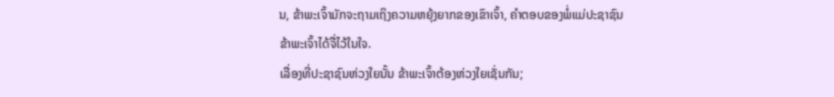ນ, ຂ້າພະເຈົ້າມັກຈະຖາມເຖິງຄວາມຫຍຸ້ງຍາກຂອງເຂົາເຈົ້າ, ຄຳຕອບຂອງພໍ່ແມ່ປະຊາຊົນ ຂ້າພະເຈົ້າໄດ້ຈື່ໄວ້ໃນໃຈ.
ເລື່ອງທີ່ປະຊາຊົນຫ່ວງໃຍນັ້ນ ຂ້າພະເຈົ້າຕ້ອງຫ່ວງໃຍເຊັ່ນກັນ;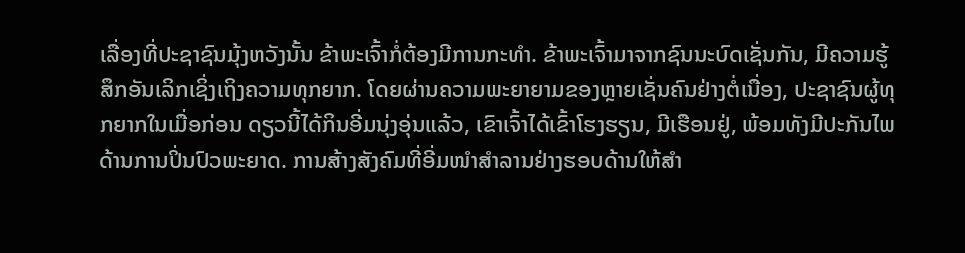ເລື່ອງທີ່ປະຊາຊົນມຸ້ງຫວັງນັ້ນ ຂ້າພະເຈົ້າກໍ່ຕ້ອງມີການກະທຳ. ຂ້າພະເຈົ້າມາຈາກຊົນນະບົດເຊັ່ນກັນ, ມີຄວາມຮູ້ສຶກອັນເລິກເຊິ່ງເຖິງຄວາມທຸກຍາກ. ໂດຍຜ່ານຄວາມພະຍາຍາມຂອງຫຼາຍເຊັ່ນຄົນຢ່າງຕໍ່ເນື່ອງ, ປະຊາຊົນຜູ້ທຸກຍາກໃນເມື່ອກ່ອນ ດຽວນີ້ໄດ້ກິນອີ່ມນຸ່ງອຸ່ນແລ້ວ, ເຂົາເຈົ້າໄດ້ເຂົ້າໂຮງຮຽນ, ມີເຮືອນຢູ່, ພ້ອມທັງມີປະກັນໄພດ້ານການປິ່ນປົວພະຍາດ. ການສ້າງສັງຄົມທີ່ອີ່ມໜຳສຳລານຢ່າງຮອບດ້ານໃຫ້ສຳ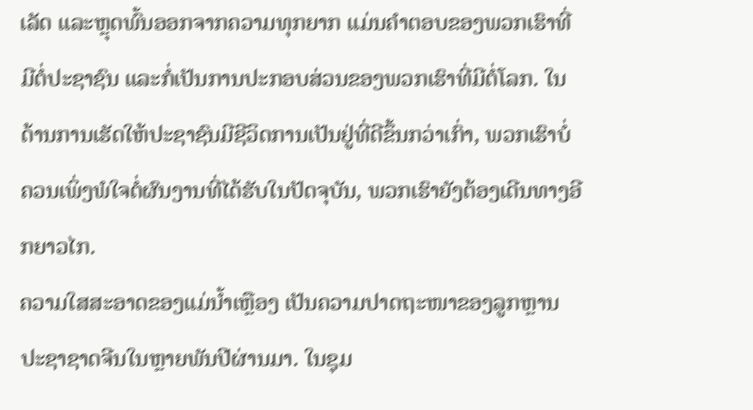ເລັດ ແລະຫຼຸດພົ້ນອອກຈາກຄວາມທຸກຍາກ ແມ່ນຄຳຕອບຂອງພວກເຮົາທີ່ມີຕໍ່ປະຊາຊົນ ແລະກໍ່ເປັນການປະກອບສ່ວນຂອງພວກເຮົາທີ່ມີຕໍ່ໂລກ. ໃນດ້ານການເຮັດໃຫ້ປະຊາຊົນມີຊີວິດການເປັນຢູ່ທີ່ດີຂຶ້ນກວ່າເກົ່າ, ພວກເຮົາບໍ່ຄວນເພິ່ງພໍໃຈຕໍ່ຜົນງານທີ່ໄດ້ຮັບໃນປັດຈຸບັນ, ພວກເຮົາຍັງຕ້ອງເດີນທາງອີກຍາວໄກ.
ຄວາມໃສສະອາດຂອງແມ່ນ້ຳເຫຼືອງ ເປັນຄວາມປາດຖະໜາຂອງລູກຫຼານປະຊາຊາດຈີນໃນຫຼາຍພັນປີຜ່ານມາ. ໃນຊຸມ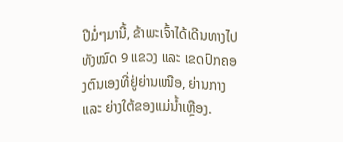ປີມໍ່ໆມານີ້, ຂ້າພະເຈົ້າໄດ້ເດີນທາງໄປທັງໝົດ 9 ແຂວງ ແລະ ເຂດປົກຄອງຕົນເອງທີ່ຢູ່ຍ່ານເໜືອ, ຍ່ານກາງ ແລະ ຍ່າງໃຕ້ຂອງແມ່ນ້ຳເຫຼືອງ.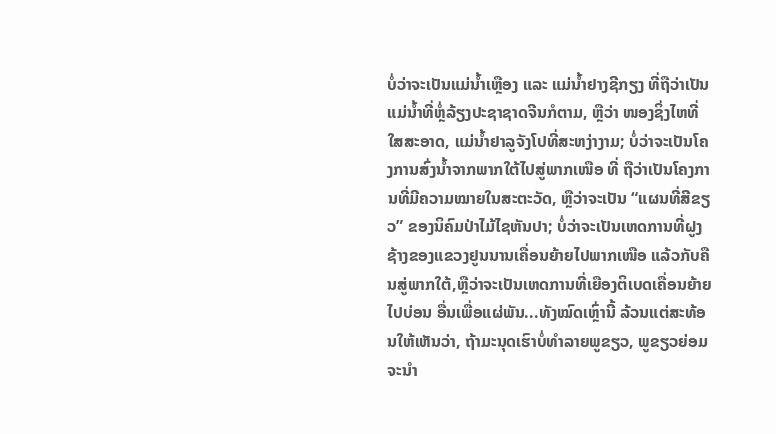ບໍ່ວ່າຈະເປັນແມ່ນ້ຳເຫຼືອງ ແລະ ແມ່ນ້ຳຢາງຊີກຽງ ທີ່ຖືວ່າເປັນແມ່ນ້ຳທີ່ຫຼໍ່ລ້ຽງປະຊາຊາດຈີນກໍຕາມ, ຫຼືວ່າ ໜອງຊິ່ງໄຫທີ່ໃສສະອາດ, ແມ່ນ້ຳຢາລູຈັງໂປທີ່ສະຫງ່າງາມ; ບໍ່ວ່າຈະເປັນໂຄງການສົ່ງນ້ຳຈາກພາກໃຕ້ໄປສູ່ພາກເໜືອ ທີ່ ຖືວ່າເປັນໂຄງການທີ່ມີຄວາມໝາຍໃນສະຕະວັດ, ຫຼືວ່າຈະເປັນ “ແຜນທີ່ສີຂຽວ” ຂອງນິຄົມປ່າໄມ້ໄຊຫັນປາ; ບໍ່ວ່າຈະເປັນເຫດການທີ່ຝູງຊ້າງຂອງແຂວງຢູນນານເຄື່ອນຍ້າຍໄປພາກເໜືອ ແລ້ວກັບຄືນສູ່ພາກໃຕ້,ຫຼືວ່າຈະເປັນເຫດການທີ່ເຍືອງຕິເບດເຄື່ອນຍ້າຍໄປບ່ອນ ອື່ນເພື່ອແຜ່ພັນ...ທັງໝົດເຫຼົ່ານີ້ ລ້ວນແຕ່ສະທ້ອນໃຫ້ເຫັນວ່າ, ຖ້າມະນຸດເຮົາບໍ່ທຳລາຍພູຂຽວ, ພູຂຽວຍ່ອມຈະນຳ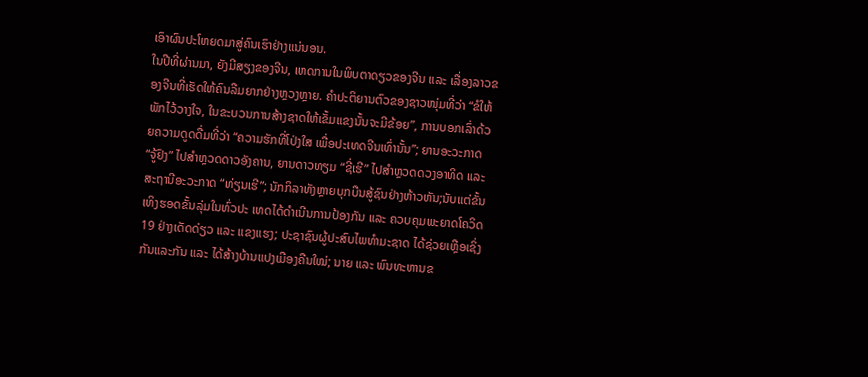ເອົາຜົນປະໂຫຍດມາສູ່ຄົນເຮົາຢ່າງແນ່ນອນ.
ໃນປີທີ່ຜ່ານມາ, ຍັງມີສຽງຂອງຈີນ, ເຫດການໃນພິບຕາດຽວຂອງຈີນ ແລະ ເລື່ອງລາວຂອງຈີນທີ່ເຮັດໃຫ້ຄົນລືມຍາກຢ່າງຫຼວງຫຼາຍ. ຄຳປະຕິຍານຕົວຂອງຊາວໜຸ່ມທີ່ວ່າ “ຂໍໃຫ້ພັກໄວ້ວາງໃຈ, ໃນຂະບວນການສ້າງຊາດໃຫ້ເຂັ້ມແຂງນັ້ນຈະມີຂ້ອຍ”, ການບອກເລົ່າດ້ວຍຄວາມດູດດື່ມທີ່ວ່າ “ຄວາມຮັກທີ່ໂປ່ງໃສ ເພື່ອປະເທດຈີນເທົ່ານັ້ນ”; ຍານອະວະກາດ “ຈູ້ຢົງ” ໄປສຳຫຼວດດາວອັງຄານ, ຍານດາວທຽມ “ຊີ່ເຮີ” ໄປສຳຫຼວດດວງອາທິດ ແລະ ສະຖານີອະວະກາດ “ທ່ຽນເຮີ”; ນັກກິລາທັງຫຼາຍບຸກບືນສູ້ຊົນຢ່າງຫ້າວຫັນ;ນັບແຕ່ຂັ້ນເທິງຮອດຂັ້ນລຸ່ມໃນທົ່ວປະ ເທດໄດ້ດຳເນີນການປ້ອງກັນ ແລະ ຄວບຄຸມພະຍາດໂຄວິດ 19 ຢ່າງເດັດດ່ຽວ ແລະ ແຂງແຮງ; ປະຊາຊົນຜູ້ປະສົບໄພທຳມະຊາດ ໄດ້ຊ່ວຍເຫຼືອເຊິ່ງກັນແລະກັນ ແລະ ໄດ້ສ້າງບ້ານແປງເມືອງຄືນໃໝ່; ນາຍ ແລະ ພົນທະຫານຂ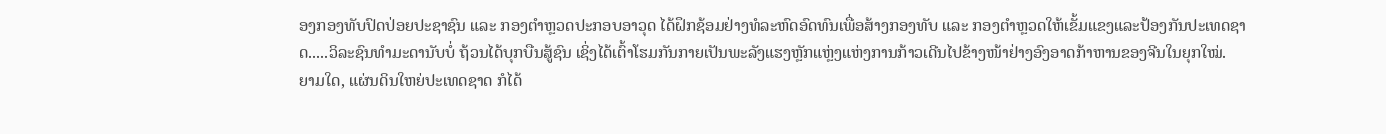ອງກອງທັບປົດປ່ອຍປະຊາຊົນ ແລະ ກອງຕຳຫຼວດປະກອບອາວຸດ ໄດ້ຝຶກຊ້ອມຢ່າງທໍລະຫົດອົດທົນເພື່ອສ້າງກອງທັບ ແລະ ກອງຕຳຫຼວດໃຫ້ເຂັ້ມແຂງແລະປ້ອງກັນປະເທດຊາດ.....ວິລະຊົນທຳມະດານັບບໍ່ ຖ້ວນໄດ້ບຸກບືນສູ້ຊົນ ເຊິ່ງໄດ້ເຕົ້າໂຮມກັນກາຍເປັນພະລັງແຮງຫຼັກແຫຼ່ງແຫ່ງການກ້າວເດີນໄປຂ້າງໜ້າຢ່າງອົງອາດກ້າຫານຂອງຈີນໃນຍຸກໃໝ່.
ຍາມໃດ, ແຜ່ນດິນໃຫຍ່ປະເທດຊາດ ກໍໄດ້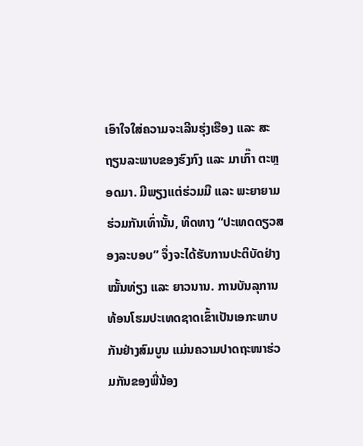ເອົາໃຈໃສ່ຄວາມຈະເລີນຮຸ່ງເຮືອງ ແລະ ສະຖຽນລະພາບຂອງຮົງກົງ ແລະ ມາເກົ໊າ ຕະຫຼອດມາ. ມີພຽງແຕ່ຮ່ວມມື ແລະ ພະຍາຍາມຮ່ວມກັນເທົ່ານັ້ນ, ທິດທາງ “ປະເທດດຽວສອງລະບອບ” ຈຶ່ງຈະໄດ້ຮັບການປະຕິບັດຢ່າງໝັ້ນທ່ຽງ ແລະ ຍາວນານ. ການບັນລຸການທ້ອນໂຮມປະເທດຊາດເຂົ້າເປັນເອກະພາບກັນຢ່າງສົມບູນ ແມ່ນຄວາມປາດຖະໜາຮ່ວມກັນຂອງພີ່ນ້ອງ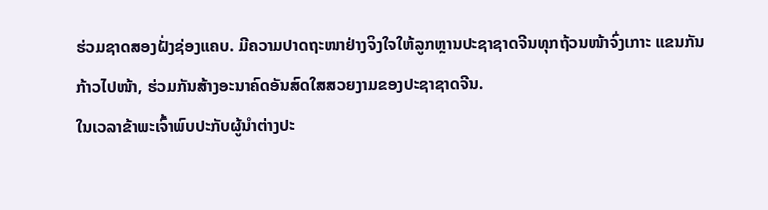ຮ່ວມຊາດສອງຝັ່ງຊ່ອງແຄບ. ມີຄວາມປາດຖະໜາຢ່າງຈິງໃຈໃຫ້ລູກຫຼານປະຊາຊາດຈີນທຸກຖ້ວນໜ້າຈົ່ງເກາະ ແຂນກັນກ້າວໄປໜ້າ, ຮ່ວມກັນສ້າງອະນາຄົດອັນສົດໃສສວຍງາມຂອງປະຊາຊາດຈີນ.
ໃນເວລາຂ້າພະເຈົ້າພົບປະກັບຜູ້ນຳຕ່າງປະ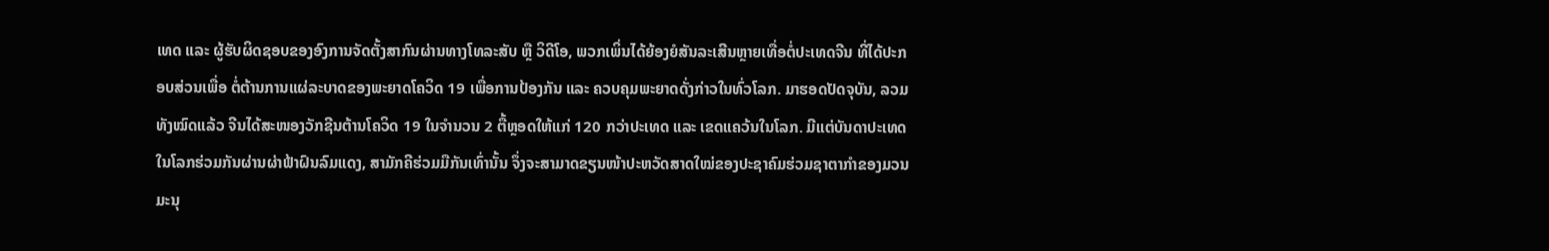ເທດ ແລະ ຜູ້ຮັບຜິດຊອບຂອງອົງການຈັດຕັ້ງສາກົນຜ່ານທາງໂທລະສັບ ຫຼື ວິດີໂອ, ພວກເພິ່ນໄດ້ຍ້ອງຍໍສັນລະເສີນຫຼາຍເທື່ອຕໍ່ປະເທດຈີນ ທີ່ໄດ້ປະກອບສ່ວນເພື່ອ ຕໍ່ຕ້ານການແຜ່ລະບາດຂອງພະຍາດໂຄວິດ 19 ເພື່ອການປ້ອງກັນ ແລະ ຄວບຄຸມພະຍາດດັ່ງກ່າວໃນທົ່ວໂລກ. ມາຮອດປັດຈຸບັນ, ລວມທັງໝົດແລ້ວ ຈີນໄດ້ສະໜອງວັກຊີນຕ້ານໂຄວິດ 19 ໃນຈຳນວນ 2 ຕື້ຫຼອດໃຫ້ແກ່ 120 ກວ່າປະເທດ ແລະ ເຂດແຄວ້ນໃນໂລກ. ມີແຕ່ບັນດາປະເທດໃນໂລກຮ່ວມກັນຜ່ານຜ່າຟ້າຝົນລົມແດງ, ສາມັກຄີຮ່ວມມືກັນເທົ່ານັ້ນ ຈຶ່ງຈະສາມາດຂຽນໜ້າປະຫວັດສາດໃໝ່ຂອງປະຊາຄົມຮ່ວມຊາຕາກຳຂອງມວນມະນຸ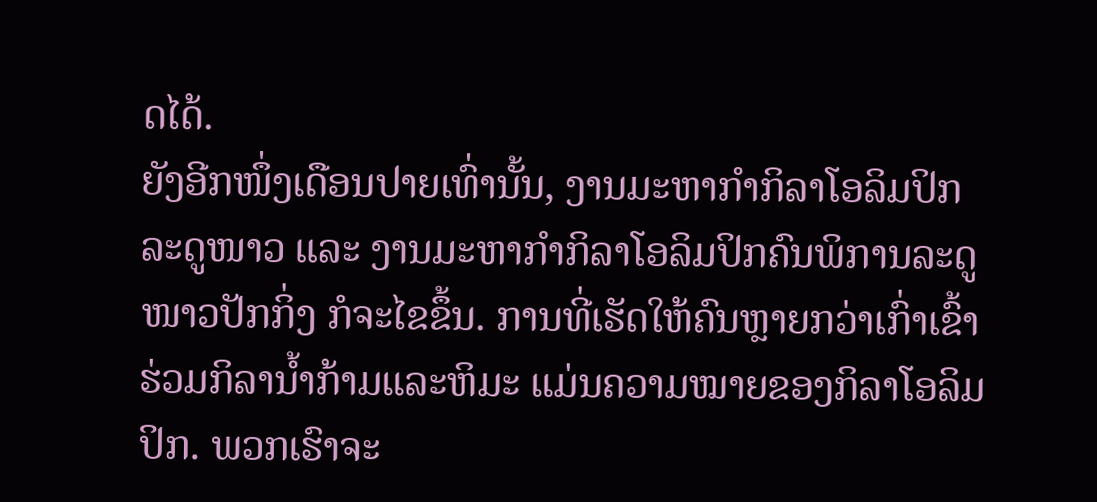ດໄດ້.
ຍັງອີກໜຶ່ງເດືອນປາຍເທົ່ານັ້ນ, ງານມະຫາກຳກິລາໂອລິມປິກລະດູໜາວ ແລະ ງານມະຫາກຳກິລາໂອລິມປິກຄົນພິການລະດູໜາວປັກກິ່ງ ກໍຈະໄຂຂຶ້ນ. ການທີ່ເຮັດໃຫ້ຄົນຫຼາຍກວ່າເກົ່າເຂົ້າຮ່ວມກິລານ້ຳກ້າມແລະຫິມະ ແມ່ນຄວາມໝາຍຂອງກິລາໂອລິມປິກ. ພວກເຮົາຈະ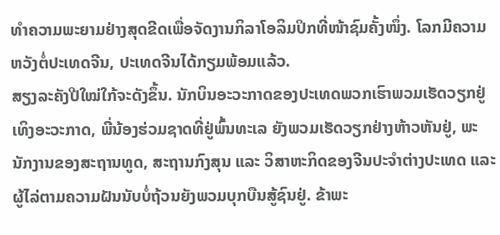ທຳຄວາມພະຍາມຢ່າງສຸດຂີດເພື່ອຈັດງານກິລາໂອລິມປິກທີ່ໜ້າຊົມຄັ້ງໜຶ່ງ. ໂລກມີຄວາມຫວັງຕໍ່ປະເທດຈີນ, ປະເທດຈີນໄດ້ກຽມພ້ອມແລ້ວ.
ສຽງລະຄັງປີໃໝ່ໃກ້ຈະດັງຂຶ້ນ. ນັກບິນອະວະກາດຂອງປະເທດພວກເຮົາພວມເຮັດວຽກຢູ່ເທິງອະວະກາດ, ພີ່ນ້ອງຮ່ວມຊາດທີ່ຢູ່ພົ້ນທະເລ ຍັງພວມເຮັດວຽກຢ່າງຫ້າວຫັນຢູ່, ພະນັກງານຂອງສະຖານທູດ, ສະຖານກົງສຸນ ແລະ ວິສາຫະກິດຂອງຈີນປະຈຳຕ່າງປະເທດ ແລະ ຜູ້ໄລ່ຕາມຄວາມຝັນນັບບໍ່ຖ້ວນຍັງພວມບຸກບືນສູ້ຊົນຢູ່. ຂ້າພະ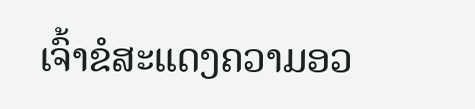ເຈົ້າຂໍສະແດງຄວາມອວ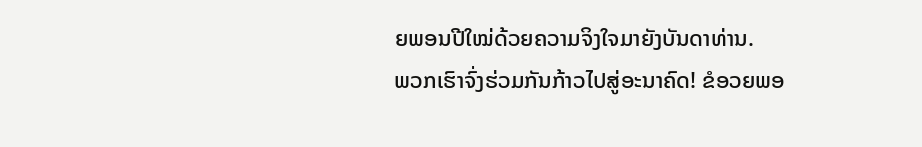ຍພອນປີໃໝ່ດ້ວຍຄວາມຈິງໃຈມາຍັງບັນດາທ່ານ.
ພວກເຮົາຈົ່ງຮ່ວມກັນກ້າວໄປສູ່ອະນາຄົດ! ຂໍອວຍພອ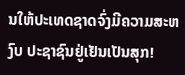ນໃຫ້ປະເທດຊາດຈົ່ງມີຄວາມສະຫງົບ ປະຊາຊົນຢູ່ເຢັນເປັນສຸກ!